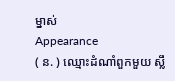ម្នាស់
Appearance
( ន. ) ឈ្មោះដំណាំពួកមួយ ស្លឹ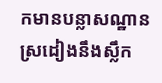កមានបន្លាសណ្ឋានស្រដៀងនឹងស្លឹក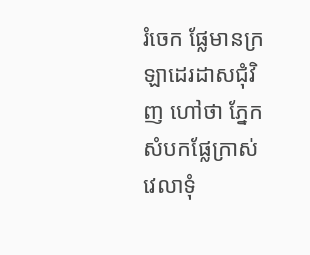រំចេក ផ្លែមានក្រឡាដេរដាសជុំវិញ ហៅថា ភ្នែក សំបកផ្លែក្រាស់ វេលាទុំ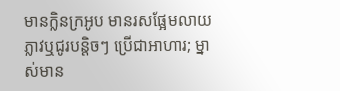មានក្លិនក្រអូប មានរសផ្អែមលាយភ្លាវឬជូរបន្តិចៗ ប្រើជាអាហារ; ម្នាស់មាន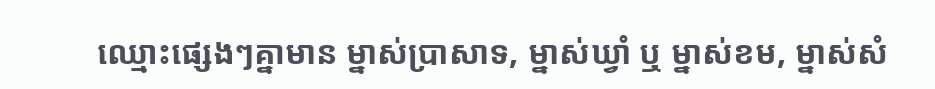ឈ្មោះផ្សេងៗគ្នាមាន ម្នាស់ប្រាសាទ, ម្នាស់ឃ្វាំ ឬ ម្នាស់ខម, ម្នាស់សំ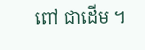ពៅ ជាដើម ។